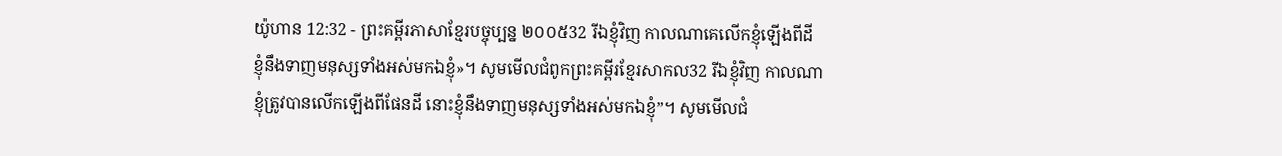យ៉ូហាន 12:32 - ព្រះគម្ពីរភាសាខ្មែរបច្ចុប្បន្ន ២០០៥32 រីឯខ្ញុំវិញ កាលណាគេលើកខ្ញុំឡើងពីដី ខ្ញុំនឹងទាញមនុស្សទាំងអស់មកឯខ្ញុំ»។ សូមមើលជំពូកព្រះគម្ពីរខ្មែរសាកល32 រីឯខ្ញុំវិញ កាលណាខ្ញុំត្រូវបានលើកឡើងពីផែនដី នោះខ្ញុំនឹងទាញមនុស្សទាំងអស់មកឯខ្ញុំ”។ សូមមើលជំ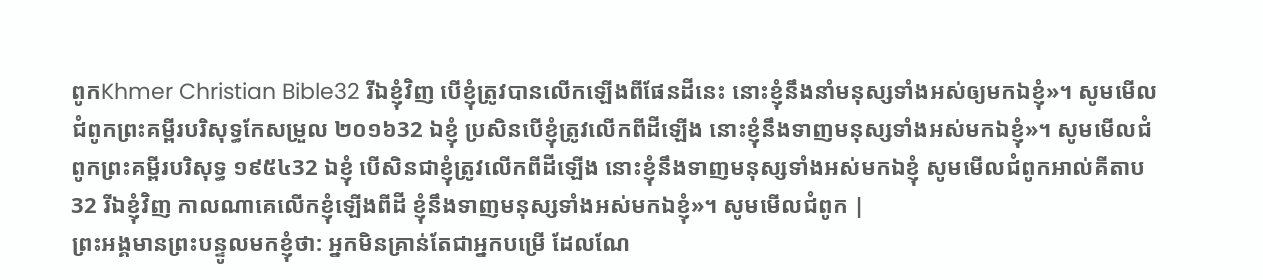ពូកKhmer Christian Bible32 រីឯខ្ញុំវិញ បើខ្ញុំត្រូវបានលើកឡើងពីផែនដីនេះ នោះខ្ញុំនឹងនាំមនុស្សទាំងអស់ឲ្យមកឯខ្ញុំ»។ សូមមើលជំពូកព្រះគម្ពីរបរិសុទ្ធកែសម្រួល ២០១៦32 ឯខ្ញុំ ប្រសិនបើខ្ញុំត្រូវលើកពីដីឡើង នោះខ្ញុំនឹងទាញមនុស្សទាំងអស់មកឯខ្ញុំ»។ សូមមើលជំពូកព្រះគម្ពីរបរិសុទ្ធ ១៩៥៤32 ឯខ្ញុំ បើសិនជាខ្ញុំត្រូវលើកពីដីឡើង នោះខ្ញុំនឹងទាញមនុស្សទាំងអស់មកឯខ្ញុំ សូមមើលជំពូកអាល់គីតាប32 រីឯខ្ញុំវិញ កាលណាគេលើកខ្ញុំឡើងពីដី ខ្ញុំនឹងទាញមនុស្សទាំងអស់មកឯខ្ញុំ»។ សូមមើលជំពូក |
ព្រះអង្គមានព្រះបន្ទូលមកខ្ញុំថា: អ្នកមិនគ្រាន់តែជាអ្នកបម្រើ ដែលណែ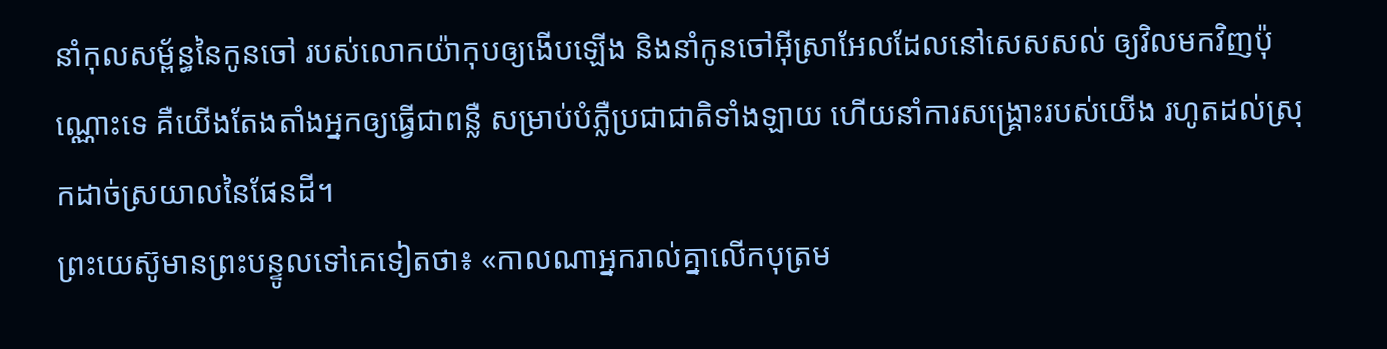នាំកុលសម្ព័ន្ធនៃកូនចៅ របស់លោកយ៉ាកុបឲ្យងើបឡើង និងនាំកូនចៅអ៊ីស្រាអែលដែលនៅសេសសល់ ឲ្យវិលមកវិញប៉ុណ្ណោះទេ គឺយើងតែងតាំងអ្នកឲ្យធ្វើជាពន្លឺ សម្រាប់បំភ្លឺប្រជាជាតិទាំងឡាយ ហើយនាំការសង្គ្រោះរបស់យើង រហូតដល់ស្រុកដាច់ស្រយាលនៃផែនដី។
ព្រះយេស៊ូមានព្រះបន្ទូលទៅគេទៀតថា៖ «កាលណាអ្នករាល់គ្នាលើកបុត្រម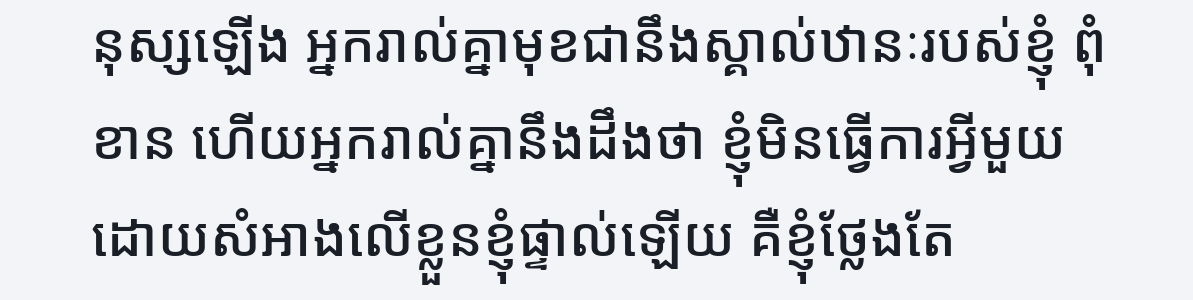នុស្សឡើង អ្នករាល់គ្នាមុខជានឹងស្គាល់ឋានៈរបស់ខ្ញុំ ពុំខាន ហើយអ្នករាល់គ្នានឹងដឹងថា ខ្ញុំមិនធ្វើការអ្វីមួយ ដោយសំអាងលើខ្លួនខ្ញុំផ្ទាល់ឡើយ គឺខ្ញុំថ្លែងតែ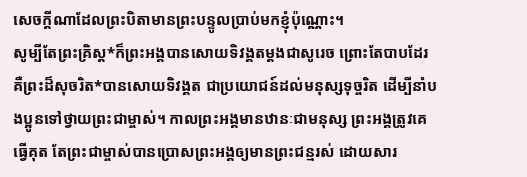សេចក្ដីណាដែលព្រះបិតាមានព្រះបន្ទូលប្រាប់មកខ្ញុំប៉ុណ្ណោះ។
សូម្បីតែព្រះគ្រិស្ត*ក៏ព្រះអង្គបានសោយទិវង្គតម្ដងជាសូរេច ព្រោះតែបាបដែរ គឺព្រះដ៏សុចរិត*បានសោយទិវង្គត ជាប្រយោជន៍ដល់មនុស្សទុច្ចរិត ដើម្បីនាំបងប្អូនទៅថ្វាយព្រះជាម្ចាស់។ កាលព្រះអង្គមានឋានៈជាមនុស្ស ព្រះអង្គត្រូវគេធ្វើគុត តែព្រះជាម្ចាស់បានប្រោសព្រះអង្គឲ្យមានព្រះជន្មរស់ ដោយសារ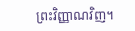ព្រះវិញ្ញាណវិញ។